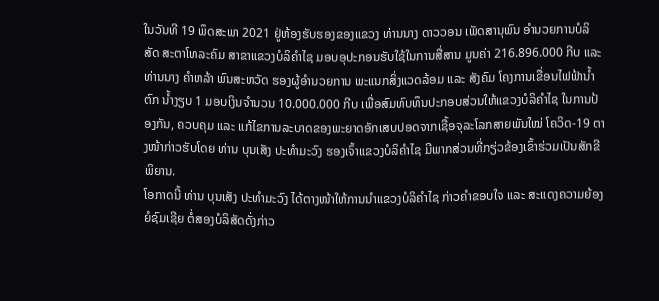ໃນວັນທີ 19 ພຶດສະພາ 2021 ຢູ່ຫ້ອງຮັບຮອງຂອງແຂວງ ທ່ານນາງ ດາວວອນ ເພັດສານຸພົນ ອຳນວຍການບໍລິສັດ ສະຕາໂທລະຄົມ ສາຂາແຂວງບໍລິຄຳໄຊ ມອບອຸປະກອນຮັບໃຊ້ໃນການສື່ສານ ມູນຄ່າ 216.896.000 ກີບ ແລະ ທ່ານນາງ ຄຳຫລ້າ ພົນສະຫວັດ ຮອງຜູ້ອຳນວຍການ ພະແນກສິ່ງແວດລ້ອມ ແລະ ສັງຄົມ ໂຄງການເຂື່ອນໄຟຟ້ານໍ້າຕົກ ນໍ້າງຽບ 1 ມອບເງິນຈຳນວນ 10.000.000 ກີບ ເພື່ອສົມທົບທຶນປະກອບສ່ວນໃຫ້ແຂວງບໍລິຄຳໄຊ ໃນການປ້ອງກັນ, ຄວບຄຸມ ແລະ ແກ້ໄຂການລະບາດຂອງພະຍາດອັກເສບປອດຈາກເຊື້ອຈຸລະໂລກສາຍພັນໃໝ່ ໂຄວິດ-19 ຕາງໜ້າກ່າວຮັບໂດຍ ທ່ານ ບຸນເສັງ ປະທຳມະວົງ ຮອງເຈົ້າແຂວງບໍລິຄຳໄຊ ມີພາກສ່ວນທີ່ກຽ່ວຂ້ອງເຂົ້າຮ່ວມເປັນສັກຂີພິຍານ.
ໂອກາດນີ້ ທ່ານ ບຸນເສັງ ປະທຳມະວົງ ໄດ້ຕາງໜ້າໃຫ້ການນຳແຂວງບໍລິຄຳໄຊ ກ່າວຄຳຂອບໃຈ ແລະ ສະແດງຄວາມຍ້ອງຍໍຊົມເຊີຍ ຕໍ່ສອງບໍລິສັດດັ່ງກ່າວ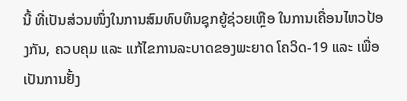ນີ້ ທີ່ເປັນສ່ວນໜຶ່ງໃນການສົມທົບທຶນຊຸກຍູ້ຊ່ວຍເຫຼືອ ໃນການເຄື່ອນໄຫວປ້ອງກັນ, ຄວບຄຸມ ແລະ ແກ້ໄຂການລະບາດຂອງພະຍາດ ໂຄວິດ-19 ແລະ ເພື່ອເປັນການຢັ້ງ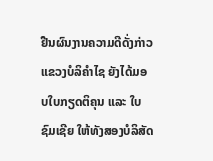ຢືນຜົນງານຄວາມດີດັ່ງກ່າວ ແຂວງບໍລິຄຳໄຊ ຍັງໄດ້ມອບໃບກຽດຕິຄຸນ ແລະ ໃບຊົມເຊີຍ ໃຫ້ທັງສອງບໍລິສັດ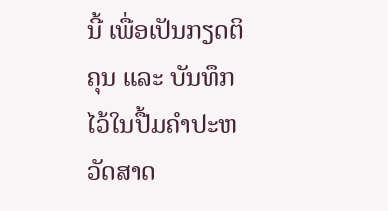ນີ້ ເພື່ອເປັນກຽດຕິຄຸນ ແລະ ບັນທຶກໄວ້ໃນປື້ມຄຳປະຫວັດສາດ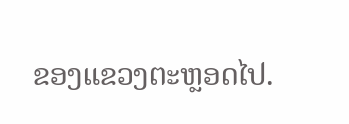ຂອງແຂວງຕະຫຼອດໄປ.